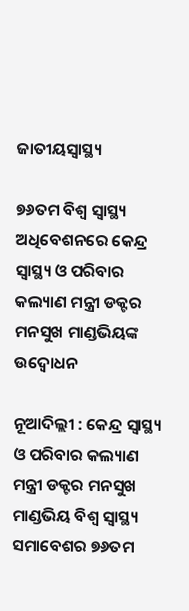ଜାତୀୟସ୍ୱାସ୍ଥ୍ୟ

୭୬ତମ ବିଶ୍ୱ ସ୍ୱାସ୍ଥ୍ୟ ଅଧିବେଶନରେ କେନ୍ଦ୍ର ସ୍ୱାସ୍ଥ୍ୟ ଓ ପରିବାର କଲ୍ୟାଣ ମନ୍ତ୍ରୀ ଡକ୍ଟର ମନସୁଖ ମାଣ୍ଡଭିୟଙ୍କ ଉଦ୍ବୋଧନ

ନୂଆଦିଲ୍ଲୀ : କେନ୍ଦ୍ର ସ୍ୱାସ୍ଥ୍ୟ ଓ ପରିବାର କଲ୍ୟାଣ ମନ୍ତ୍ରୀ ଡକ୍ଟର ମନସୁଖ ମାଣ୍ଡଭିୟ ବିଶ୍ୱ ସ୍ୱାସ୍ଥ୍ୟ ସମାବେଶର ୭୬ତମ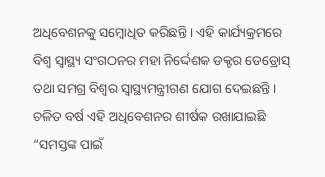ଅଧିବେଶନକୁ ସମ୍ବୋଧିତ କରିଛନ୍ତି । ଏହି କାର୍ଯ୍ୟକ୍ରମରେ ବିଶ୍ୱ ସ୍ୱାସ୍ଥ୍ୟ ସଂଗଠନର ମହା ନିର୍ଦ୍ଦେଶକ ଡକ୍ଟର ଡେଡ୍ରୋସ୍ ତଥା ସମଗ୍ର ବିଶ୍ୱର ସ୍ୱାସ୍ଥ୍ୟମନ୍ତ୍ରୀଗଣ ଯୋଗ ଦେଇଛନ୍ତି । ଚଳିତ ବର୍ଷ ଏହି ଅଧିବେଶନର ଶୀର୍ଷକ ରଖାଯାଇଛି “ସମସ୍ତଙ୍କ ପାଇଁ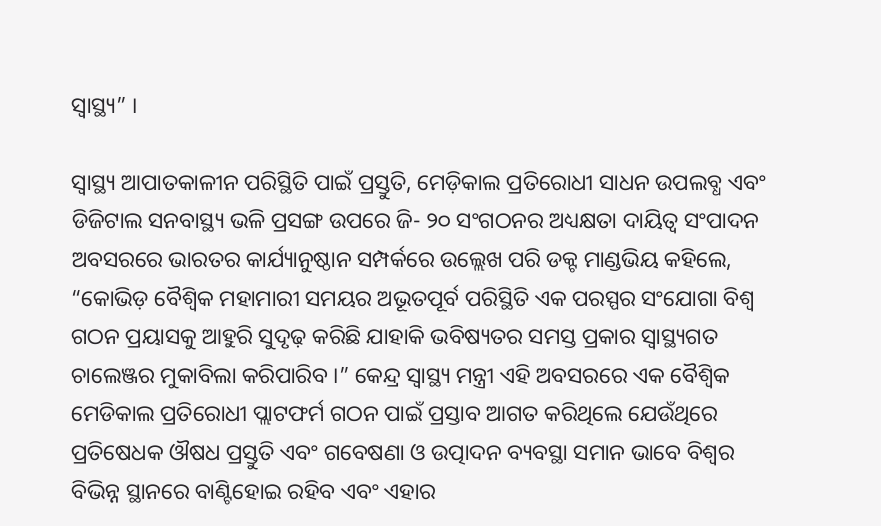ସ୍ୱାସ୍ଥ୍ୟ” ।

ସ୍ୱାସ୍ଥ୍ୟ ଆପାତକାଳୀନ ପରିସ୍ଥିତି ପାଇଁ ପ୍ରସ୍ତୁତି, ମେଡ଼ିକାଲ ପ୍ରତିରୋଧୀ ସାଧନ ଉପଲବ୍ଧ ଏବଂ ଡିଜିଟାଲ ସନବାସ୍ଥ୍ୟ ଭଳି ପ୍ରସଙ୍ଗ ଉପରେ ଜି- ୨୦ ସଂଗଠନର ଅଧ୍ୟକ୍ଷତା ଦାୟିତ୍ୱ ସଂପାଦନ ଅବସରରେ ଭାରତର କାର୍ଯ୍ୟାନୁଷ୍ଠାନ ସମ୍ପର୍କରେ ଉଲ୍ଲେଖ ପରି ଡକ୍ଟ ମାଣ୍ଡଭିୟ କହିଲେ, “କୋଭିଡ଼ ବୈଶ୍ୱିକ ମହାମାରୀ ସମୟର ଅଭୂତପୂର୍ବ ପରିସ୍ଥିତି ଏକ ପରସ୍ପର ସଂଯୋଗା ବିଶ୍ୱ ଗଠନ ପ୍ରୟାସକୁ ଆହୁରି ସୁଦୃଢ଼ କରିଛି ଯାହାକି ଭବିଷ୍ୟତର ସମସ୍ତ ପ୍ରକାର ସ୍ୱାସ୍ଥ୍ୟଗତ ଚାଲେଞ୍ଜର ମୁକାବିଲା କରିପାରିବ ।” କେନ୍ଦ୍ର ସ୍ୱାସ୍ଥ୍ୟ ମନ୍ତ୍ରୀ ଏହି ଅବସରରେ ଏକ ବୈଶ୍ୱିକ ମେଡିକାଲ ପ୍ରତିରୋଧୀ ପ୍ଲାଟଫର୍ମ ଗଠନ ପାଇଁ ପ୍ରସ୍ତାବ ଆଗତ କରିଥିଲେ ଯେଉଁଥିରେ ପ୍ରତିଷେଧକ ଔଷଧ ପ୍ରସ୍ତୁତି ଏବଂ ଗବେଷଣା ଓ ଉତ୍ପାଦନ ବ୍ୟବସ୍ଥା ସମାନ ଭାବେ ବିଶ୍ୱର ବିଭିନ୍ନ ସ୍ଥାନରେ ବାଣ୍ଟିହୋଇ ରହିବ ଏବଂ ଏହାର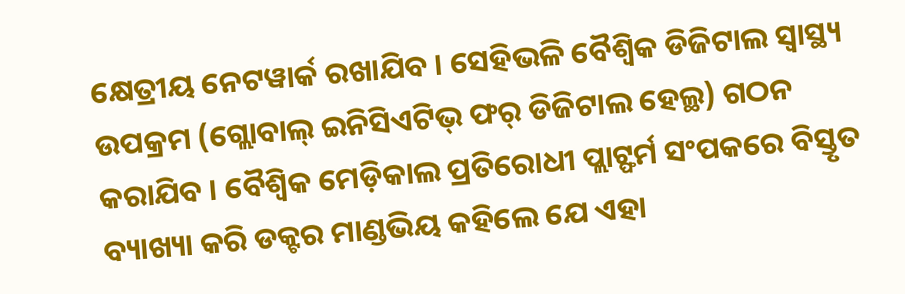କ୍ଷେତ୍ରୀୟ ନେଟୱାର୍କ ରଖାଯିବ । ସେହିଭଳି ବୈଶ୍ୱିକ ଡିଜିଟାଲ ସ୍ୱାସ୍ଥ୍ୟ ଉପକ୍ରମ (ଗ୍ଲୋବାଲ୍ ଇନିସିଏଟିଭ୍ ଫର୍ ଡିଜିଟାଲ ହେଲ୍ଥ) ଗଠନ କରାଯିବ । ବୈଶ୍ୱିକ ମେଡ଼ିକାଲ ପ୍ରତିରୋଧୀ ପ୍ଲାଟ୍ଫର୍ମ ସଂପକରେ ବିସ୍ତୃତ ବ୍ୟାଖ୍ୟା କରି ଡକ୍ଟର ମାଣ୍ଡଭିୟ କହିଲେ ଯେ ଏହା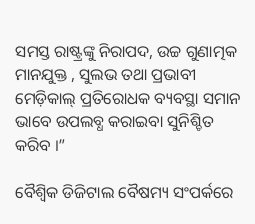ସମସ୍ତ ରାଷ୍ଟ୍ରଙ୍କୁ ନିରାପଦ, ଉଚ୍ଚ ଗୁଣାତ୍ମକ ମାନଯୁକ୍ତ , ସୁଲଭ ତଥା ପ୍ରଭାବୀ ମେଡ଼ିକାଲ୍ ପ୍ରତିରୋଧକ ବ୍ୟବସ୍ଥା ସମାନ ଭାବେ ଉପଲବ୍ଧ କରାଇବା ସୁନିଶ୍ଚିତ କରିବ ।”

ବୈଶ୍ୱିକ ଡିଜିଟାଲ ବୈଷମ୍ୟ ସଂପର୍କରେ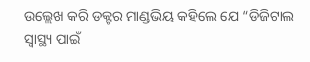ଉଲ୍ଲେଖ କରି ଡକ୍ଟର ମାଣ୍ଡଭିୟ କହିଲେ ଯେ “ଡିଜିଟାଲ ସ୍ୱାସ୍ଥ୍ୟ ପାଇଁ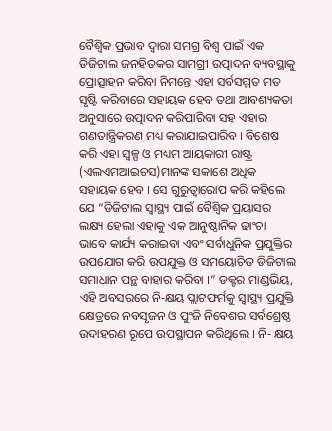ବୈଶ୍ୱିକ ପ୍ରଭାବ ଦ୍ୱାରା ସମଗ୍ର ବିଶ୍ୱ ପାଇଁ ଏକ ଡିଜିଟାଲ ଜନହିତକର ସାମଗ୍ରୀ ଉତ୍ପାଦନ ବ୍ୟବସ୍ଥାକୁ ପ୍ରୋତ୍ସାହନ କରିବା ନିମନ୍ତେ ଏହା ସର୍ବସମ୍ମତ ମତ ସୃଷ୍ଟି କରିବାରେ ସହାୟକ ହେବ ତଥା ଆବଶ୍ୟକତା ଅନୁସାରେ ଉତ୍ପାଦନ କରିପାରିବା ସହ ଏହାର ଗଣତାନ୍ତ୍ରିକରଣ ମଧ୍ୟ କରାଯାଇପାରିବ । ବିଶେଷ କରି ଏହା ସ୍ୱଳ୍ପ ଓ ମଧ୍ୟମ ଆୟକାରୀ ରାଷ୍ଟ୍ର (ଏଲଏମଆଇଚସ)ମାନଙ୍କ ସକାଶେ ଅଧିକ ସହାୟକ ହେବ । ସେ ଗୁରୁତ୍ୱାରୋପ କରି କହିଲେ ଯେ “ଡିଜିଟାଲ ସ୍ୱାସ୍ଥ୍ୟ ପାଇଁ ବୈଶ୍ୱିକ ପ୍ରୟାସର ଲକ୍ଷ୍ୟ ହେଲା ଏହାକୁ ଏକ ଆନୁଷ୍ଠାନିକ ଢାଂଚା ଭାବେ କାର୍ଯ୍ୟ କରାଇବା ଏବଂ ସର୍ବାଧୁନିକ ପ୍ରଯୁକ୍ତିର ଉପଯୋଗ କରି ଉପଯୁକ୍ତ ଓ ସମୟୋଚିତ ଡିଜିଟାଲ ସମାଧାନ ପନ୍ଥ ବାହାର କରିବା ।” ଡକ୍ଟର ମାଣ୍ଡଭିୟ, ଏହି ଅବସରରେ ନି-କ୍ଷୟ ପ୍ଲାଟଫର୍ମକୁ ସ୍ୱାସ୍ଥ୍ୟ ପ୍ରଯୁକ୍ତି କ୍ଷେତ୍ରରେ ନବସୃଜନ ଓ ପୁଂଜି ନିବେଶର ସର୍ବଶ୍ରେଷ୍ଠ ଉଦାହରଣ ରୂପେ ଉପସ୍ଥାପନ କରିଥିଲେ । ନି- କ୍ଷୟ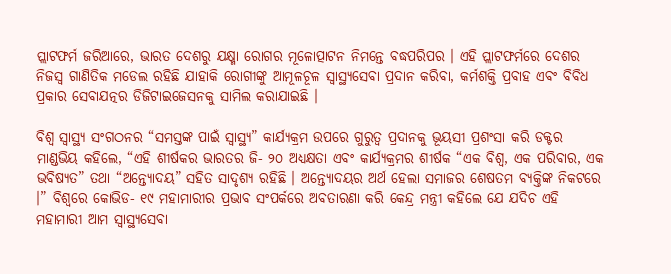ପ୍ଲାଟଫର୍ମ ଜରିଆରେ, ଭାରତ ଦେଶରୁ ଯକ୍ଷ୍ମା ରୋଗର ମୂଳୋତ୍ପାଟନ ନିମନ୍ତେ ବଦ୍ଧପରିପର । ଏହି ପ୍ଲାଟଫର୍ମରେ ଦେଶର ନିଜସ୍ୱ ଗାଣିତିକ ମଡେଲ ରହିଛି ଯାହାକି ରୋଗୀଙ୍କୁ ଆମୂଳଚୂଳ ସ୍ୱାସ୍ଥ୍ୟସେବା ପ୍ରଦାନ କରିବା, କର୍ମଶକ୍ତି ପ୍ରବାହ ଏବଂ ବିବିଧ ପ୍ରକାର ସେବାଯତ୍ନର ଡିଜିଟାଇଜେସନକୁ ସାମିଲ କରାଯାଇଛି ।

ବିଶ୍ୱ ସ୍ୱାସ୍ଥ୍ୟ ସଂଗଠନର “ସମସ୍ତଙ୍କ ପାଇଁ ସ୍ୱାସ୍ଥ୍ୟ” କାର୍ଯ୍ୟକ୍ରମ ଉପରେ ଗୁରୁତ୍ୱ ପ୍ରଦାନକୁ ଭୂୟସୀ ପ୍ରଶଂସା କରି ଡକ୍ଟର ମାଣ୍ଡଭିୟ କହିଲେ, “ଏହି ଶୀର୍ଷକର ଭାରତର ଜି- ୨୦ ଅଧ୍ୟକ୍ଷତା ଏବଂ କାର୍ଯ୍ୟକ୍ରମର ଶୀର୍ଷକ “ଏକ ବିଶ୍ୱ, ଏକ ପରିବାର, ଏକ ଭବିଷ୍ୟତ” ତଥା “ଅନ୍ତ୍ୟୋଦୟ” ସହିତ ସାଦୃଶ୍ୟ ରହିଛି । ଅନ୍ତ୍ୟୋଦୟର ଅର୍ଥ ହେଲା ସମାଜର ଶେଷତମ ବ୍ୟକ୍ତିଙ୍କ ନିକଟରେ ।” ବିଶ୍ୱରେ କୋଭିଡ- ୧୯ ମହାମାରୀର ପ୍ରଭାବ ସଂପର୍କରେ ଅବତାରଣା କରି କେନ୍ଦ୍ର ମନ୍ତ୍ରୀ କହିଲେ ଯେ ଯଦିଚ ଏହି ମହାମାରୀ ଆମ ସ୍ୱାସ୍ଥ୍ୟସେବା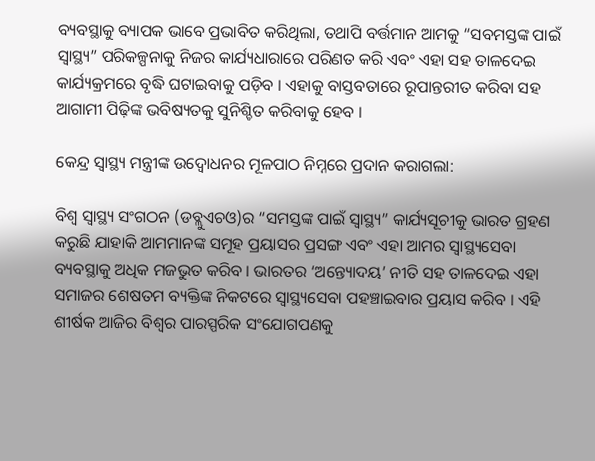ବ୍ୟବସ୍ଥାକୁ ବ୍ୟାପକ ଭାବେ ପ୍ରଭାବିତ କରିଥିଲା, ତଥାପି ବର୍ତ୍ତମାନ ଆମକୁ “ସବମସ୍ତଙ୍କ ପାଇଁ ସ୍ୱାସ୍ଥ୍ୟ” ପରିକଳ୍ପନାକୁ ନିଜର କାର୍ଯ୍ୟଧାରାରେ ପରିଣତ କରି ଏବଂ ଏହା ସହ ତାଳଦେଇ କାର୍ଯ୍ୟକ୍ରମରେ ବୃଦ୍ଧି ଘଟାଇବାକୁ ପଡ଼ିବ । ଏହାକୁ ବାସ୍ତବତାରେ ରୂପାନ୍ତରୀତ କରିବା ସହ ଆଗାମୀ ପିଢ଼ିଙ୍କ ଭବିଷ୍ୟତକୁ ସୁନିଶ୍ଚିତ କରିବାକୁ ହେବ ।

କେନ୍ଦ୍ର ସ୍ୱାସ୍ଥ୍ୟ ମନ୍ତ୍ରୀଙ୍କ ଉଦ୍ବୋଧନର ମୂଳପାଠ ନିମ୍ନରେ ପ୍ରଦାନ କରାଗଲା:

ବିଶ୍ୱ ସ୍ୱାସ୍ଥ୍ୟ ସଂଗଠନ (ଡବ୍ଲୁଏଚଓ)ର “ସମସ୍ତଙ୍କ ପାଇଁ ସ୍ୱାସ୍ଥ୍ୟ” କାର୍ଯ୍ୟସୂଚୀକୁ ଭାରତ ଗ୍ରହଣ କରୁଛି ଯାହାକି ଆମମାନଙ୍କ ସମୂହ ପ୍ରୟାସର ପ୍ରସଙ୍ଗ ଏବଂ ଏହା ଆମର ସ୍ୱାସ୍ଥ୍ୟସେବା ବ୍ୟବସ୍ଥାକୁ ଅଧିକ ମଜଭୁତ କରିବ । ଭାରତର ‘ଅନ୍ତ୍ୟୋଦୟ’ ନୀତି ସହ ତାଳଦେଇ ଏହା ସମାଜର ଶେଷତମ ବ୍ୟକ୍ତିଙ୍କ ନିକଟରେ ସ୍ୱାସ୍ଥ୍ୟସେବା ପହଞ୍ଚାଇବାର ପ୍ରୟାସ କରିବ । ଏହି ଶୀର୍ଷକ ଆଜିର ବିଶ୍ୱର ପାରସ୍ପରିକ ସଂଯୋଗପଣକୁ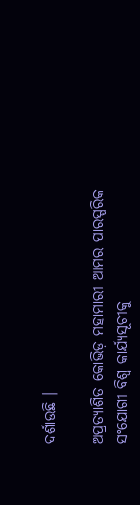ଦର୍ଶାଉଛି ।

ଅପ୍ରତ୍ୟାଶିତ କୋଭିଡ଼ ମହାମାରୀ ଆମର ପାରସ୍ପରିକ ସଂଯୋଗୀ ବିଶ୍ୱ କାର୍ଯ୍ୟସୂଚୀକୁ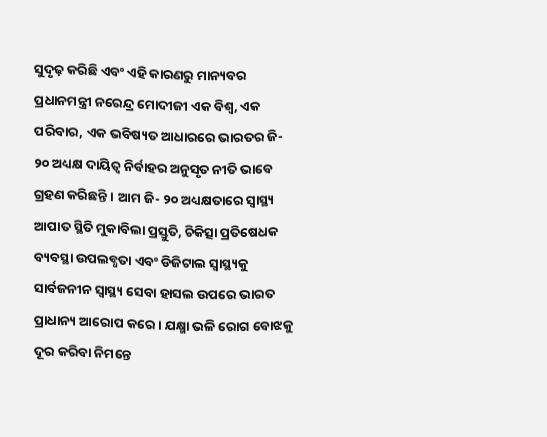ସୁଦୃଢ଼ କରିଛି ଏବଂ ଏହି କାରଣରୁ ମାନ୍ୟବର ପ୍ରଧାନମନ୍ତ୍ରୀ ନରେନ୍ଦ୍ର ମୋଦୀଜୀ ଏକ ବିଶ୍ୱ, ଏକ ପରିବାର, ଏକ ଭବିଷ୍ୟତ ଆଧାରରେ ଭାରତର ଜି- ୨୦ ଅଧ୍ୟକ୍ଷ ଦାୟିତ୍ୱ ନିର୍ବାହର ଅନୁସୃତ ନୀତି ଭାବେ ଗ୍ରହଣ କରିଛନ୍ତି । ଆମ ଜି- ୨୦ ଅଧ୍ୟକ୍ଷତାରେ ସ୍ୱାସ୍ଥ୍ୟ ଆପାତ ସ୍ଥିତି ମୁକାବିଲା ପ୍ରସ୍ତୁତି, ଚିକିତ୍ସା ପ୍ରତିଷେଧକ ବ୍ୟବସ୍ଥା ଉପଲବ୍ଧତା ଏବଂ ଡିଜିଟାଲ ସ୍ୱାସ୍ଥ୍ୟକୁ ସାର୍ବଜନୀନ ସ୍ୱାସ୍ଥ୍ୟ ସେବା ହାସଲ ଉପରେ ଭାରତ ପ୍ରାଧାନ୍ୟ ଆରୋପ କରେ । ଯକ୍ଷ୍ମା ଭଳି ରୋଗ ବୋଝକୁ ଦୂର କରିବା ନିମନ୍ତେ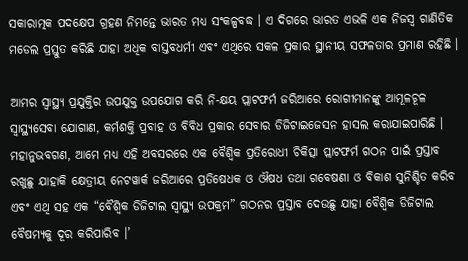ସକାରାତ୍ମକ ପଦକ୍ଷେପ ଗ୍ରହଣ ନିମନ୍ତେ ଭାରତ ମଧ୍ୟ ସଂକଳ୍ପବଦ୍ଧ । ଏ ଦିଗରେ ଭାରତ ଏଭଳି ଏକ ନିଜସ୍ୱ ଗାଣିତିକ ମଡେଲ ପ୍ରସ୍ତୁତ କରିଛି ଯାହା ଅଧିକ ବାସ୍ତବଧର୍ମୀ ଏବଂ ଏଥିରେ ସକଳ ପ୍ରକାର ସ୍ଥାନୀୟ ସଫଳତାର ପ୍ରମାଣ ରହିଛି ।

ଆମର ସ୍ୱାସ୍ଥ୍ୟ ପ୍ରଯୁକ୍ତିର ଉପଯୁକ୍ତ ଉପଯୋଗ କରି ନି-କ୍ଷୟ ପ୍ଲାଟଫର୍ମ ଜରିଆରେ ରୋଗୀମାନଙ୍କୁ ଆମୂଳଚୂଳ ସ୍ୱାସ୍ଥ୍ୟସେବା ଯୋଗାଣ, କର୍ମଶକ୍ତି ପ୍ରବାହ ଓ ବିବିଧ ପ୍ରକାର ସେବାର ଡିଜିଟାଇଜେସନ ହାସଲ କରାଯାଇପାରିଛି । ମହାନୁଭବଗଣ, ଆମେ ମଧ୍ୟ ଏହି ଅବସରରେ ଏକ ବୈଶ୍ୱିକ ପ୍ରତିରୋଧୀ ଚିକିତ୍ସା ପ୍ଲାଟଫର୍ମ ଗଠନ ପାଇଁ ପ୍ରସ୍ତାବ ରଖୁଛୁ ଯାହାକି କ୍ଷେତ୍ରୀୟ ନେଟୱାର୍କ ଜରିଆରେ ପ୍ରତିଷେଧକ ଓ ଔଷଧ ତଥା ଗବେଷଣା ଓ ବିକାଶ ସୁନିଶ୍ଚିତ କରିବ ଏବଂ ଏଥି ସହ ଏକ “ବୈଶ୍ୱିକ ଡିଜିଟାଲ ସ୍ୱାସ୍ଥ୍ୟ ଉପକ୍ରମ” ଗଠନର ପ୍ରସ୍ତାବ ଦେଉଛୁ ଯାହା ବୈଶ୍ୱିକ ଡିଜିଟାଲ ବୈଷମ୍ୟକୁ ଦୂର କରିପାରିବ ।’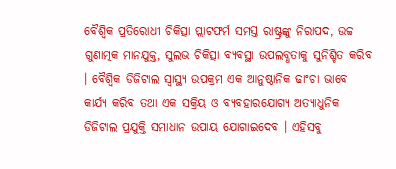ବୈଶ୍ୱିକ ପ୍ରତିରୋଧୀ ଚିକିତ୍ସା ପ୍ଲାଟଫର୍ମ ସମସ୍ତ ରାଷ୍ଟ୍ରଙ୍କୁ ନିରାପଦ, ଉଚ୍ଚ ଗୁଣାତ୍ମକ ମାନଯୁକ୍ତ, ସୁଲଭ ଚିକିତ୍ସା ବ୍ୟବସ୍ଥା ଉପଲବ୍ଧତାକୁ ସୁନିଶ୍ଚିତ କରିବ । ବୈଶ୍ୱିକ ଡିଜିଟାଲ ସ୍ୱାସ୍ଥ୍ୟ ଉପକ୍ରମ ଏକ ଆନୁଷ୍ଠାନିକ ଢାଂଚା ଭାବେ କାର୍ଯ୍ୟ କରିବ ତଥା ଏକ ସକ୍ରିୟ ଓ ବ୍ୟବହାରଯୋଗ୍ୟ ଅତ୍ୟାଧୁନିକ ଡିଜିଟାଲ ପ୍ରଯୁକ୍ତି ସମାଧାନ ଉପାୟ ଯୋଗାଇଦେବ । ଏହିସବୁ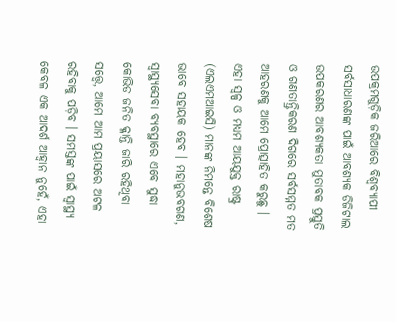ଉପକ୍ରମଗୁଡ଼ିକ ଜରିଆରେ ବିଶ୍ୱବ୍ୟାପୀ ସର୍ବସାଧାରଣଙ୍କ ପାଇଁ ଆବଶ୍ୟକ ଡିଜିଟାଲ ଉପକରଣର ଆବଶ୍ୟକତା ମୁତାବକ ପ୍ରସ୍ତୁତି ଓ ଗଣତାନ୍ତ୍ରିକରଣ ଦିଗରେ ସର୍ବସମ୍ମତ ମତ ଆହରଣକୁ ଆମେ ପ୍ରୋତ୍ସାହିତ କରୁଛୁ । ଏହା ସ୍ୱଳ୍ପ ଓ ମଧ୍ୟମ ଆୟଯୁକ୍ତ ରାଷ୍ଟ୍ର (ଏଲଏମଆଇସି) ମାନଙ୍କ ନିମନ୍ତେ ବିଶେଷ ଭାବେ ସହାୟକ ହେବ । ମହାନୁଭବଗଣ, ସ୍ୱାସ୍ଥ୍ୟସେବା ବ୍ୟବସ୍ଥାରେ ଏବେ ସୁଦ୍ଧା କୋଭିଡ ଜନିତ କ୍ଳାନ୍ତି ଜାରି ରହିଥିବା ସତ୍ତ୍ୱେ, ଆମେ ଆମ ପ୍ରୟାସରେ ଅଟଳ ରହିବାକୁ ପଡ଼ିବ । ସମସ୍ତଙ୍କ ପାଇଁ ସ୍ୱାସ୍ଥ୍ୟ କେବଳ ଏକ ଆଦର୍ଶ ଆହ୍ୱାନ ନୁହେଁ, ଏହା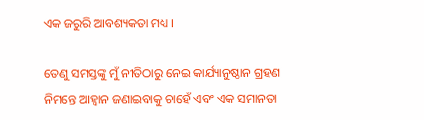ଏକ ଜରୁରି ଆବଶ୍ୟକତା ମଧ୍ୟ ।

ତେଣୁ ସମସ୍ତଙ୍କୁ ମୁଁ ନୀତିଠାରୁ ନେଇ କାର୍ଯ୍ୟାନୁଷ୍ଠାନ ଗ୍ରହଣ ନିମନ୍ତେ ଆହ୍ୱାନ ଜଣାଇବାକୁ ଚାହେଁ ଏବଂ ଏକ ସମାନତା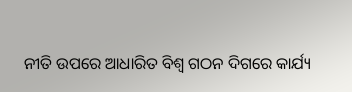ନୀତି ଉପରେ ଆଧାରିତ ବିଶ୍ୱ ଗଠନ ଦିଗରେ କାର୍ଯ୍ୟ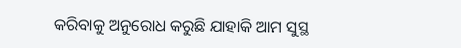କରିବାକୁ ଅନୁରୋଧ କରୁଛି ଯାହାକି ଆମ ସୁସ୍ଥ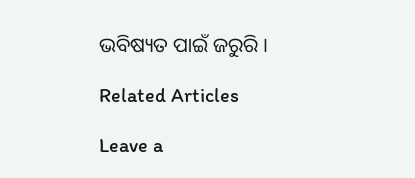ଭବିଷ୍ୟତ ପାଇଁ ଜରୁରି ।

Related Articles

Leave a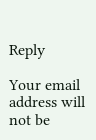Reply

Your email address will not be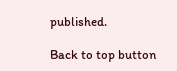published.

Back to top button